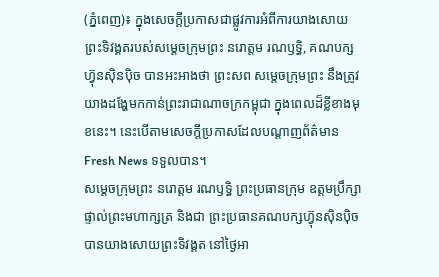(ភ្នំពេញ)៖ ក្នុងសេចក្តីប្រកាសជាផ្លូវការអំពីការយាងសោយព្រះទិវង្គតរបស់សម្តេចក្រុមព្រះ នរោត្តម រណឫទ្ធិ, គណបក្សហ៊្វុនស៊ិនប៉ិច បានអះអាងថា ព្រះសព សម្តេចក្រុមព្រះ នឹងត្រូវយាងដង្ហែមកកាន់ព្រះរាជាណាចក្រកម្ពុជា ក្នុងពេលដ៏ខ្លីខាងមុខនេះ។ នេះបើតាមសេចក្តីប្រកាសដែលបណ្តាញព័ត៌មាន Fresh News ទទួលបាន។
សម្តេចក្រុមព្រះ នរោត្តម រណឫទ្ធិ ព្រះប្រធានក្រុម ឧត្តមប្រឹក្សាផ្ទាល់ព្រះមហាក្សត្រ និងជា ព្រះប្រធានគណបក្សហ៊្វុនស៊ិនប៉ិច បានយាងសោយព្រះទិវង្គត នៅថ្ងៃអា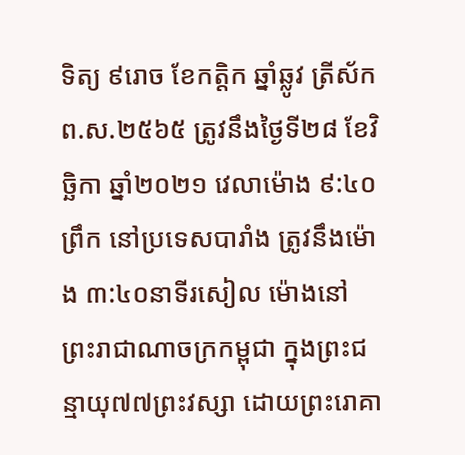ទិត្យ ៩រោច ខែកត្តិក ឆ្នាំឆ្លូវ ត្រីស័ក ព.ស.២៥៦៥ ត្រូវនឹងថ្ងៃទី២៨ ខែវិច្ឆិកា ឆ្នាំ២០២១ វេលាម៉ោង ៩:៤០ព្រឹក នៅប្រទេសបារាំង ត្រូវនឹងម៉ោង ៣:៤០នាទីរសៀល ម៉ោងនៅព្រះរាជាណាចក្រកម្ពុជា ក្នុងព្រះជន្មាយុ៧៧ព្រះវស្សា ដោយព្រះរោគា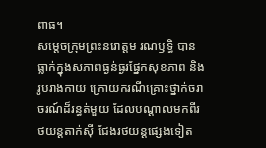ពាធ។
សម្តេចក្រុមព្រះនរោត្តម រណឫទ្ធិ បានធ្លាក់ក្នុងសភាពធ្ងន់ធ្ងរផ្នែកសុខភាព និងរូបរាងកាយ ក្រោយករណីគ្រោះថ្នាក់ចរាចរណ៍ដ៏រន្ធត់មួយ ដែលបណ្តាលមកពីរថយន្តតាក់ស៊ី ជែងរថយន្តផ្សេងទៀត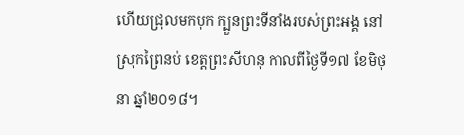ហើយជ្រុលមកបុក ក្បួនព្រះទីនាំងរបស់ព្រះអង្គ នៅស្រុកព្រៃនប់ ខេត្តព្រះសីហនុ កាលពីថ្ងៃទី១៧ ខែមិថុនា ឆ្នាំ២០១៨។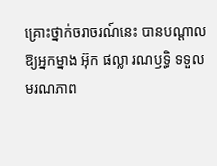គ្រោះថ្នាក់ចរាចរណ៍នេះ បានបណ្តាលឱ្យអ្នកម្នាង អ៊ុក ផល្លា រណឫទ្ធិ ទទួលមរណភាព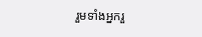រួមទាំងអ្នករួ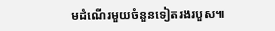មដំណើរមួយចំនួនទៀតរងរបួស៕